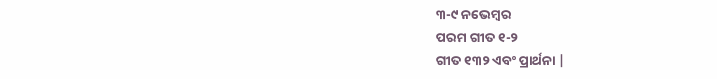୩-୯ ନଭେମ୍ବର
ପରମ ଗୀତ ୧-୨
ଗୀତ ୧୩୨ ଏବଂ ପ୍ରାର୍ଥନା |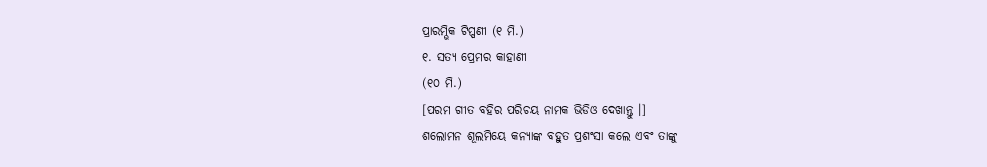ପ୍ରାରମ୍ଭିକ ଟିପ୍ପଣୀ (୧ ମି.)
୧. ସତ୍ୟ ପ୍ରେମର କାହାଣୀ
(୧୦ ମି.)
[ପରମ ଗୀତ ବହିର ପରିଚୟ ନାମକ ଭିଡିଓ ଦେଖାନ୍ତୁ ।]
ଶଲୋମନ ଶୂଲମିୟେ କନ୍ୟାଙ୍କ ବହୁତ ପ୍ରଶଂସା କଲେ ଏବଂ ତାଙ୍କୁ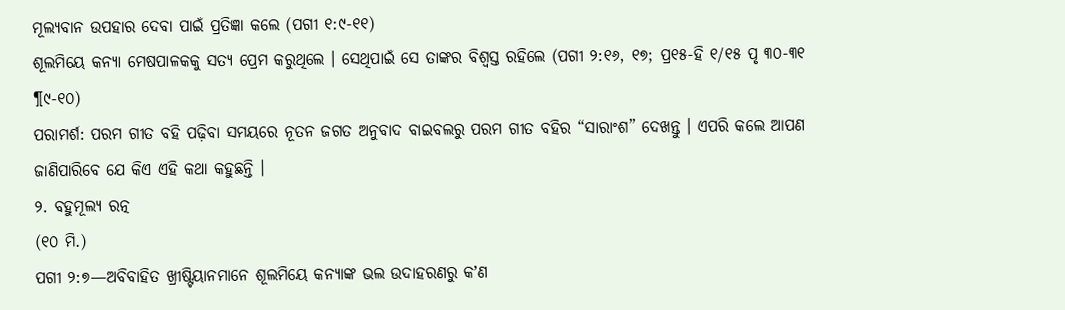ମୂଲ୍ୟବାନ ଉପହାର ଦେବା ପାଇଁ ପ୍ରତିଜ୍ଞା କଲେ (ପଗୀ ୧:୯-୧୧)
ଶୂଲମିୟେ କନ୍ୟା ମେଷପାଳକକୁ ସତ୍ୟ ପ୍ରେମ କରୁଥିଲେ । ସେଥିପାଇଁ ସେ ତାଙ୍କର ବିଶ୍ୱସ୍ତ ରହିଲେ (ପଗୀ ୨:୧୬, ୧୭; ପ୍ର୧୫-ହି ୧/୧୫ ପୃ ୩୦-୩୧ ¶୯-୧୦)
ପରାମର୍ଶ: ପରମ ଗୀତ ବହି ପଢ଼ିବା ସମୟରେ ନୂତନ ଜଗତ ଅନୁବାଦ ବାଇବଲରୁ ପରମ ଗୀତ ବହିର “ସାରାଂଶ” ଦେଖନ୍ତୁ । ଏପରି କଲେ ଆପଣ ଜାଣିପାରିବେ ଯେ କିଏ ଏହି କଥା କହୁଛନ୍ତି ।
୨. ବହୁମୂଲ୍ୟ ରତ୍ନ
(୧୦ ମି.)
ପଗୀ ୨:୭—ଅବିବାହିତ ଖ୍ରୀଷ୍ଟିୟାନମାନେ ଶୂଲମିୟେ କନ୍ୟାଙ୍କ ଭଲ ଉଦାହରଣରୁ କʼଣ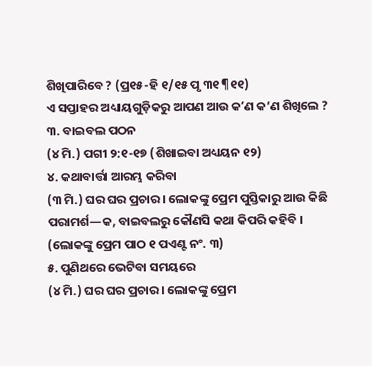ଶିଖିପାରିବେ ? (ପ୍ର୧୫-ହି ୧/୧୫ ପୃ ୩୧ ¶୧୧)
ଏ ସପ୍ତାହର ଅଧ୍ୟାୟଗୁଡ଼ିକରୁ ଆପଣ ଆଉ କʼଣ କ’ଣ ଶିଖିଲେ ?
୩. ବାଇବଲ ପଠନ
(୪ ମି.) ପଗୀ ୨:୧-୧୭ (ଶିଖାଇବା ଅଧ୍ୟୟନ ୧୨)
୪. କଥାବାର୍ତ୍ତା ଆରମ୍ଭ କରିବା
(୩ ମି.) ଘର ଘର ପ୍ରଚାର । ଲୋକଙ୍କୁ ପ୍ରେମ ପୁସ୍ତିକାରୁ ଆଉ କିଛି ପରାମର୍ଶ—କ, ବାଇବଲରୁ କୌଣସି କଥା କିପରି କହିବି । (ଲୋକଙ୍କୁ ପ୍ରେମ ପାଠ ୧ ପଏଣ୍ଟ ନଂ. ୩)
୫. ପୁଣିଥରେ ଭେଟିବା ସମୟରେ
(୪ ମି.) ଘର ଘର ପ୍ରଚାର । ଲୋକଙ୍କୁ ପ୍ରେମ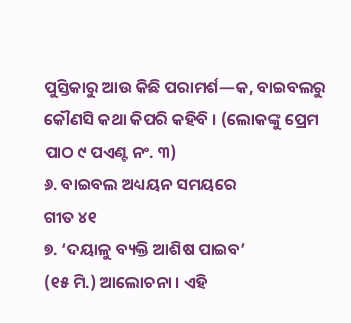ପୁସ୍ତିକାରୁ ଆଉ କିଛି ପରାମର୍ଶ—କ, ବାଇବଲରୁ କୌଣସି କଥା କିପରି କହିବି । (ଲୋକଙ୍କୁ ପ୍ରେମ ପାଠ ୯ ପଏଣ୍ଟ ନଂ. ୩)
୬. ବାଇବଲ ଅଧ୍ୟୟନ ସମୟରେ
ଗୀତ ୪୧
୭. ‘ଦୟାଳୁ ବ୍ୟକ୍ତି ଆଶିଷ ପାଇବ’
(୧୫ ମି.) ଆଲୋଚନା । ଏହି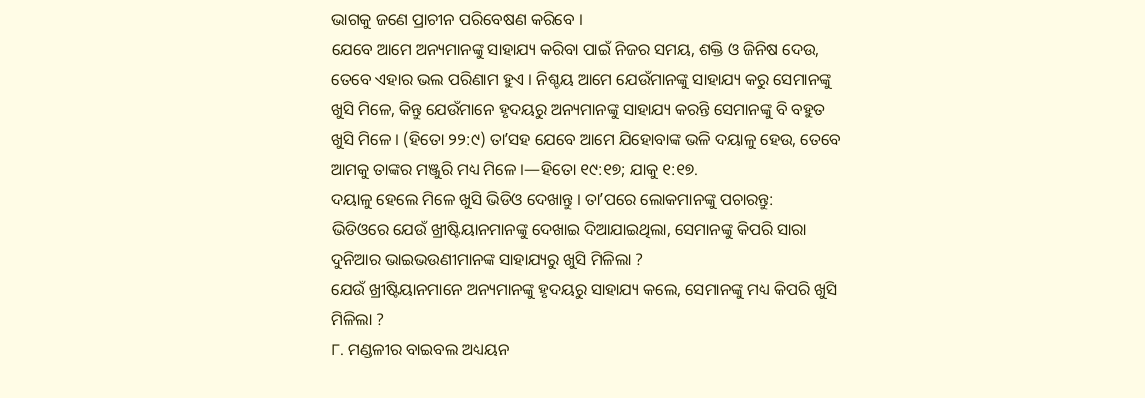ଭାଗକୁ ଜଣେ ପ୍ରାଚୀନ ପରିବେଷଣ କରିବେ ।
ଯେବେ ଆମେ ଅନ୍ୟମାନଙ୍କୁ ସାହାଯ୍ୟ କରିବା ପାଇଁ ନିଜର ସମୟ, ଶକ୍ତି ଓ ଜିନିଷ ଦେଉ, ତେବେ ଏହାର ଭଲ ପରିଣାମ ହୁଏ । ନିଶ୍ଚୟ ଆମେ ଯେଉଁମାନଙ୍କୁ ସାହାଯ୍ୟ କରୁ ସେମାନଙ୍କୁ ଖୁସି ମିଳେ, କିନ୍ତୁ ଯେଉଁମାନେ ହୃଦୟରୁ ଅନ୍ୟମାନଙ୍କୁ ସାହାଯ୍ୟ କରନ୍ତି ସେମାନଙ୍କୁ ବି ବହୁତ ଖୁସି ମିଳେ । (ହିତୋ ୨୨:୯) ତାʼସହ ଯେବେ ଆମେ ଯିହୋବାଙ୍କ ଭଳି ଦୟାଳୁ ହେଉ, ତେବେ ଆମକୁ ତାଙ୍କର ମଞ୍ଜୁରି ମଧ୍ୟ ମିଳେ ।—ହିତୋ ୧୯:୧୭; ଯାକୁ ୧:୧୭.
ଦୟାଳୁ ହେଲେ ମିଳେ ଖୁସି ଭିଡିଓ ଦେଖାନ୍ତୁ । ତାʼପରେ ଲୋକମାନଙ୍କୁ ପଚାରନ୍ତୁ:
ଭିଡିଓରେ ଯେଉଁ ଖ୍ରୀଷ୍ଟିୟାନମାନଙ୍କୁ ଦେଖାଇ ଦିଆଯାଇଥିଲା, ସେମାନଙ୍କୁ କିପରି ସାରା ଦୁନିଆର ଭାଇଭଉଣୀମାନଙ୍କ ସାହାଯ୍ୟରୁ ଖୁସି ମିଳିଲା ?
ଯେଉଁ ଖ୍ରୀଷ୍ଟିୟାନମାନେ ଅନ୍ୟମାନଙ୍କୁ ହୃଦୟରୁ ସାହାଯ୍ୟ କଲେ, ସେମାନଙ୍କୁ ମଧ୍ୟ କିପରି ଖୁସି ମିଳିଲା ?
୮. ମଣ୍ଡଳୀର ବାଇବଲ ଅଧ୍ୟୟନ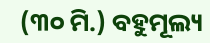(୩୦ ମି.) ବହୁମୂଲ୍ୟ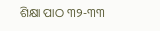ଶିକ୍ଷା ପାଠ ୩୨-୩୩